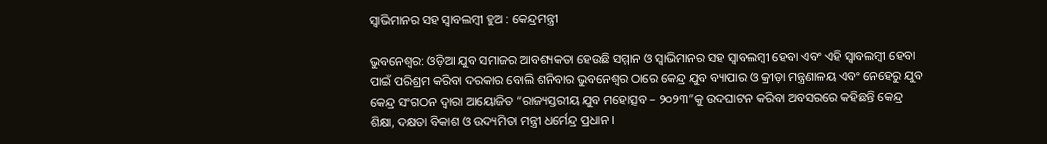ସ୍ୱାଭିମାନର ସହ ସ୍ୱାବଲମ୍ବୀ ହୁଅ : କେନ୍ଦ୍ରମନ୍ତ୍ରୀ

ଭୁବନେଶ୍ୱର: ଓଡ଼ିଆ ଯୁବ ସମାଜର ଆବଶ୍ୟକତା ହେଉଛି ସମ୍ମାନ ଓ ସ୍ୱାଭିମାନର ସହ ସ୍ୱାବଲମ୍ବୀ ହେବା ଏବଂ ଏହି ସ୍ୱାବଲମ୍ବୀ ହେବା ପାଇଁ ପରିଶ୍ରମ କରିବା ଦରକାର ବୋଲି ଶନିବାର ଭୁବନେଶ୍ୱର ଠାରେ କେନ୍ଦ୍ର ଯୁବ ବ୍ୟାପାର ଓ କ୍ରୀଡ଼ା ମନ୍ତ୍ରଣାଳୟ ଏବଂ ନେହେରୁ ଯୁବ କେନ୍ଦ୍ର ସଂଗଠନ ଦ୍ୱାରା ଆୟୋଜିତ “ରାଜ୍ୟସ୍ତରୀୟ ଯୁବ ମହୋତ୍ସବ – ୨୦୨୩”କୁ ଉଦଘାଟନ କରିବା ଅବସରରେ କହିଛନ୍ତି କେନ୍ଦ୍ର ଶିକ୍ଷା, ଦକ୍ଷତା ବିକାଶ ଓ ଉଦ୍ୟମିତା ମନ୍ତ୍ରୀ ଧର୍ମେନ୍ଦ୍ର ପ୍ରଧାନ ।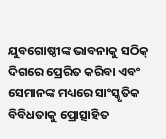ଯୁବଗୋଷ୍ଠୀଙ୍କ ଭାବନାକୁ ସଠିକ୍ ଦିଗରେ ପ୍ରେରିତ କରିବା ଏବଂ ସେମାନଙ୍କ ମଧ୍ୟରେ ସାଂସ୍କୃତିକ ବିବିଧତାକୁ ପ୍ରୋତ୍ସାହିତ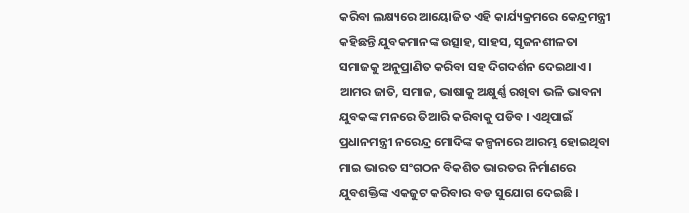କରିବା ଲକ୍ଷ୍ୟରେ ଆୟୋଜିତ ଏହି କାର୍ଯ୍ୟକ୍ରମରେ କେନ୍ଦ୍ରମନ୍ତ୍ରୀ କହିଛନ୍ତି ଯୁବକମାନଙ୍କ ଉତ୍ସାହ, ସାହସ, ସୃଜନଶୀଳତା ସମାଜକୁ ଅନୁପ୍ରାଣିତ କରିବା ସହ ଦିଗଦର୍ଶନ ଦେଇଥାଏ । ଆମର ଜାତି, ସମାଜ, ଭାଷାକୁ ଅକ୍ଷୁର୍ଣ୍ଣ ରଖିବା ଭଳି ଭାବନା ଯୁବକଙ୍କ ମନରେ ତିଆରି କରିବାକୁ ପଡିବ । ଏଥିପାଇଁ ପ୍ରଧାନମନ୍ତ୍ରୀ ନରେନ୍ଦ୍ର ମୋଦିଙ୍କ କଳ୍ପନାରେ ଆରମ୍ଭ ହୋଇଥିବା ମାଇ ଭାରତ ସଂଗଠନ ବିକଶିତ ଭାରତର ନିର୍ମାଣରେ ଯୁବଶକ୍ତିଙ୍କ ଏକଜୁଟ କରିବାର ବଡ ସୁଯୋଗ ଦେଇଛି ।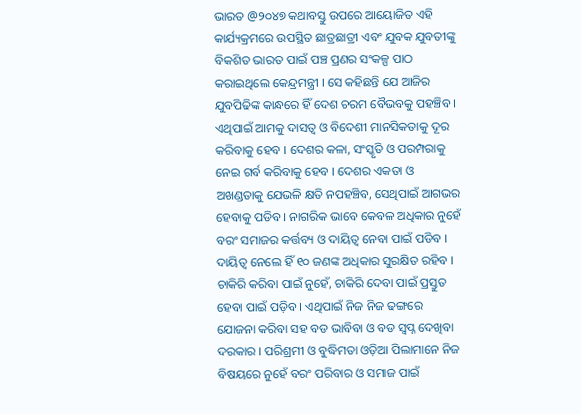ଭାରତ @୨୦୪୭ କଥାବସ୍ତୁ ଉପରେ ଆୟୋଜିତ ଏହି କାର୍ଯ୍ୟକ୍ରମରେ ଉପସ୍ଥିତ ଛାତ୍ରଛାତ୍ରୀ ଏବଂ ଯୁବକ ଯୁବତୀଙ୍କୁ ବିକଶିତ ଭାରତ ପାଇଁ ପଞ୍ଚ ପ୍ରଣର ସଂକଳ୍ପ ପାଠ କରାଇଥିଲେ କେନ୍ଦ୍ରମନ୍ତ୍ରୀ । ସେ କହିଛନ୍ତି ଯେ ଆଜିର ଯୁବପିଢିଙ୍କ କାନ୍ଧରେ ହିଁ ଦେଶ ଚରମ ବୈଭବକୁ ପହଞ୍ଚିବ । ଏଥିପାଇଁ ଆମକୁ ଦାସତ୍ୱ ଓ ବିଦେଶୀ ମାନସିକତାକୁ ଦୂର କରିବାକୁ ହେବ । ଦେଶର କଳା, ସଂସ୍କୃତି ଓ ପରମ୍ପରାକୁ ନେଇ ଗର୍ବ କରିବାକୁ ହେବ । ଦେଶର ଏକତା ଓ ଅଖଣ୍ଡତାକୁ ଯେଭଳି କ୍ଷତି ନପହଞ୍ଚିବ, ସେଥିପାଇଁ ଆଗଭର ହେବାକୁ ପଡିବ । ନାଗରିକ ଭାବେ କେବଳ ଅଧିକାର ନୁହେଁ ବରଂ ସମାଜର କର୍ତ୍ତବ୍ୟ ଓ ଦାୟିତ୍ୱ ନେବା ପାଇଁ ପଡିବ । ଦାୟିତ୍ୱ ନେଲେ ହିଁ ୧୦ ଜଣଙ୍କ ଅଧିକାର ସୁରକ୍ଷିତ ରହିବ । ଚାକିରି କରିବା ପାଇଁ ନୁହେଁ, ଚାକିରି ଦେବା ପାଇଁ ପ୍ରସ୍ତୁତ ହେବା ପାଇଁ ପଡ଼ିବ । ଏଥିପାଇଁ ନିଜ ନିଜ ଢଙ୍ଗରେ ଯୋଜନା କରିବା ସହ ବଡ ଭାବିବା ଓ ବଡ ସ୍ୱପ୍ନ ଦେଖିବା ଦରକାର । ପରିଶ୍ରମୀ ଓ ବୁଦ୍ଧିମତା ଓଡ଼ିଆ ପିଲାମାନେ ନିଜ ବିଷୟରେ ନୁହେଁ ବରଂ ପରିବାର ଓ ସମାଜ ପାଇଁ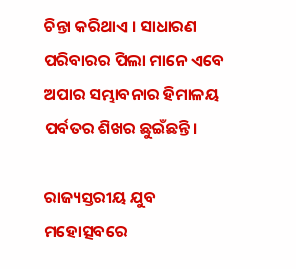ଚିନ୍ତା କରିଥାଏ । ସାଧାରଣ ପରିବାରର ପିଲା ମାନେ ଏବେ ଅପାର ସମ୍ଭାବନାର ହିମାଳୟ ପର୍ବତର ଶିଖର ଛୁଇଁଛନ୍ତି।

ରାଜ୍ୟସ୍ତରୀୟ ଯୁବ ମହୋତ୍ସବରେ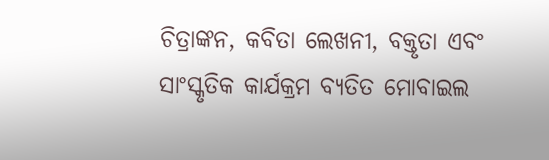ଚିତ୍ରାଙ୍କନ, କବିତା ଲେଖନୀ, ବକ୍ତୃତା ଏବଂ ସାଂସ୍କୃତିକ କାର୍ଯକ୍ରମ ବ୍ୟତିତ ମୋବାଇଲ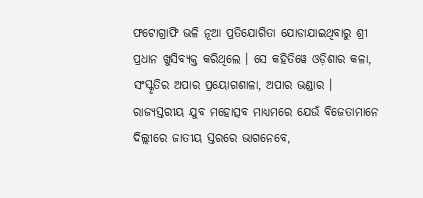ଫଟୋଗ୍ରାଫି ଭଳି ନୂଆ ପ୍ରତିଯୋଗିତା ଯୋଡାଯାଇଥିବାରୁ ଶ୍ରୀ ପ୍ରଧାନ ଖୁସିବ୍ୟକ୍ତ କରିଥିଲେ । ସେ କହିତିୱେ ଓଡ଼ିଶାର କଳା, ସଂସ୍କୃତିର ଅପାର ପ୍ରୟୋଗଶାଳା, ଅପାର ଭଣ୍ଡାର । ରାଜ୍ୟସ୍ତରୀୟ ଯୁବ ମହୋତ୍ସବ ମାଧ୍ୟମରେ ଯେଉଁ ବିଜେତାମାନେ ଦିଲ୍ଲୀରେ ଜାତୀୟ ସ୍ତରରେ ଭାଗନେବେ,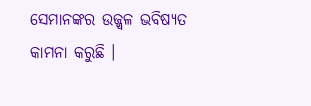ସେମାନଙ୍କର ଉଜ୍ଜ୍ୱଳ ଭବିଷ୍ୟତ କାମନା କରୁଛି ।